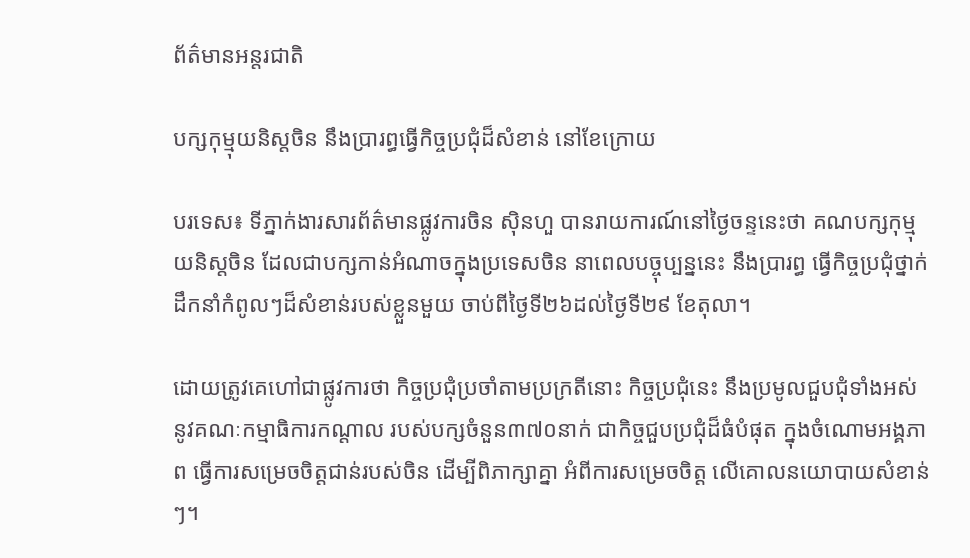ព័ត៌មានអន្តរជាតិ

បក្សកុម្មុយនិស្តចិន នឹងប្រារព្ធធ្វើកិច្ចប្រជុំដ៏សំខាន់ នៅខែក្រោយ

បរទេស៖ ទីភ្នាក់ងារសារព័ត៌មានផ្លូវការចិន ស៊ិនហួ បានរាយការណ៍នៅថ្ងៃចន្ទនេះថា គណបក្សកុម្មុយនិស្តចិន ដែលជាបក្សកាន់អំណាចក្នុងប្រទេសចិន នាពេលបច្ចុប្បន្ននេះ នឹងប្រារព្ធ ធ្វើកិច្ចប្រជុំថ្នាក់ដឹកនាំកំពូលៗដ៏សំខាន់របស់ខ្លួនមួយ ចាប់ពីថ្ងៃទី២៦ដល់ថ្ងៃទី២៩ ខែតុលា។

ដោយត្រូវគេហៅជាផ្លូវការថា កិច្ចប្រជុំប្រចាំតាមប្រក្រតីនោះ កិច្ចប្រជុំនេះ នឹងប្រមូលជួបជុំទាំងអស់ នូវគណៈកម្មាធិការកណ្ដាល របស់បក្សចំនួន៣៧០នាក់ ជាកិច្ចជួបប្រជុំដ៏ធំបំផុត ក្នុងចំណោមអង្គភាព ធ្វើការសម្រេចចិត្តជាន់របស់ចិន ដើម្បីពិភាក្សាគ្នា អំពីការសម្រេចចិត្ត លើគោលនយោបាយសំខាន់ៗ។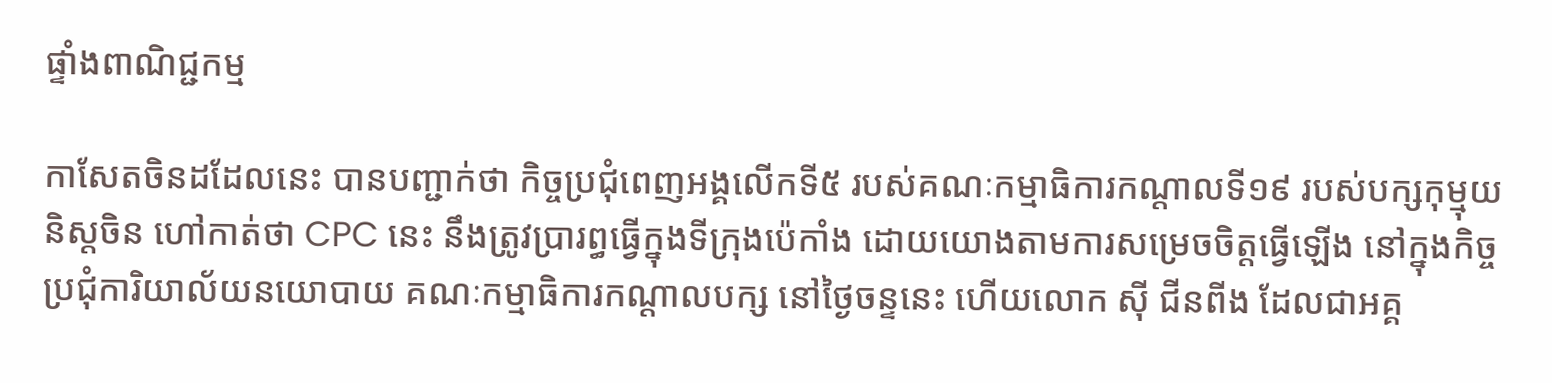ផ្ទាំងពាណិជ្ជកម្ម

កាសែតចិនដដែលនេះ បានបញ្ជាក់ថា កិច្ចប្រជុំពេញអង្គលើកទី៥ របស់គណៈកម្មាធិការកណ្ដាលទី១៩ របស់បក្សកុម្មុយនិស្តចិន ហៅកាត់ថា CPC នេះ នឹងត្រូវបា្ររព្ធធ្វើក្នុងទីក្រុងប៉េកាំង ដោយយោងតាមការសម្រេចចិត្តធ្វើឡើង នៅក្នុងកិច្ចប្រជុំការិយាល័យនយោបាយ គណៈកម្មាធិការកណ្ដាលបក្ស នៅថ្ងៃចន្ទនេះ ហើយលោក ស៊ី ជីនពីង ដែលជាអគ្គ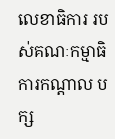លេខាធិការ របស់គណៈកម្មាធិការកណ្ដាល បក្ស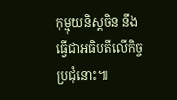កុម្មុយនិស្តចិន នឹងធ្វើជាអធិបតីលើកិច្ចប្រជុំនោះ៕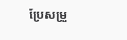ប្រែសម្រួ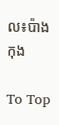ល៖ប៉ាង កុង

To Top